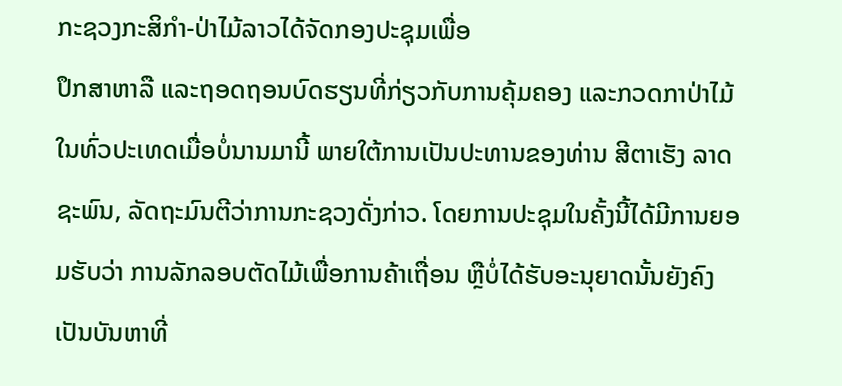ກະຊວງກະສິກໍາ-ປ່າໄມ້ລາວໄດ້ຈັດກອງປະຊຸມເພື່ອ
ປຶກສາຫາລື ແລະຖອດຖອນບົດຮຽນທີ່ກ່ຽວກັບການຄຸ້ມຄອງ ແລະກວດກາປ່າໄມ້ໃນທົ່ວປະເທດເມື່ອບໍ່ນານມານີ້ ພາຍໃຕ້ການເປັນປະທານຂອງທ່ານ ສີຕາເຮັງ ລາດຊະພົນ, ລັດຖະມົນຕີວ່າການກະຊວງດັ່ງກ່າວ. ໂດຍການປະຊຸມໃນຄັ້ງນີ້ໄດ້ມີການຍອມຮັບວ່າ ການລັກລອບຕັດໄມ້ເພື່ອການຄ້າເຖື່ອນ ຫຼືບໍ່ໄດ້ຮັບອະນຸຍາດນັ້ນຍັງຄົງເປັນບັນຫາທີ່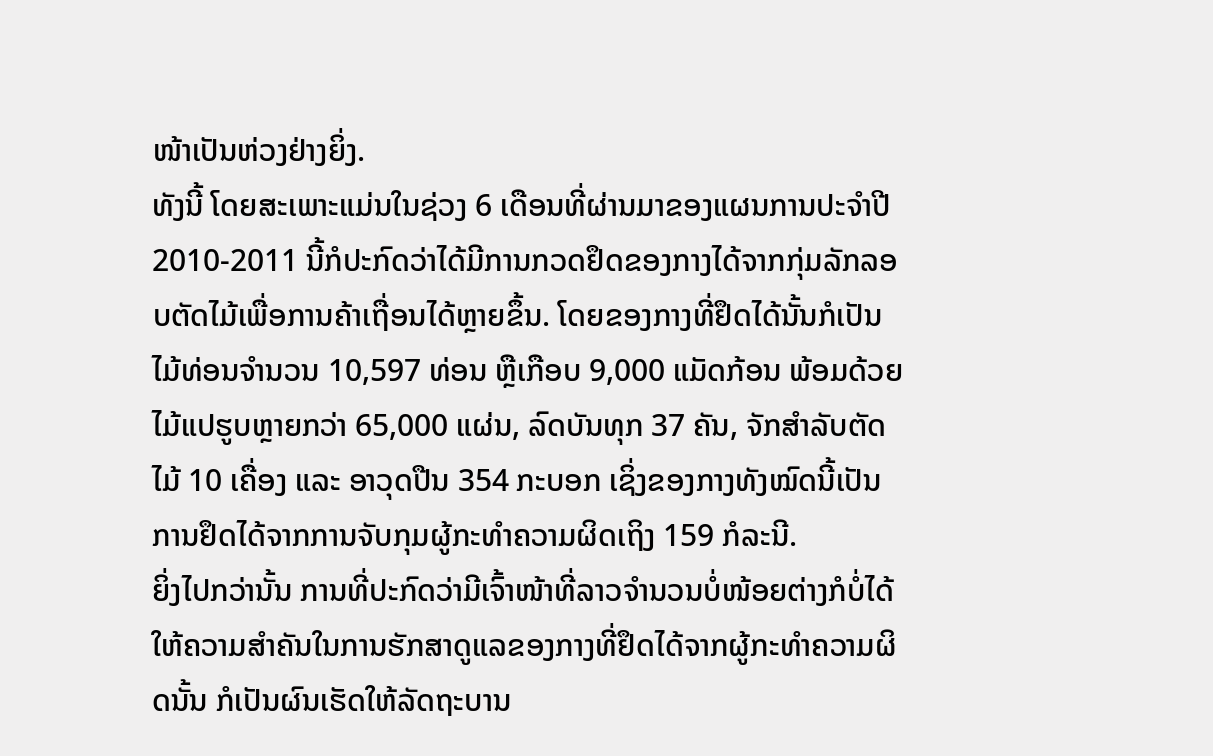ໜ້າເປັນຫ່ວງຢ່າງຍິ່ງ.
ທັງນີ້ ໂດຍສະເພາະແມ່ນໃນຊ່ວງ 6 ເດືອນທີ່ຜ່ານມາຂອງແຜນການປະຈໍາປີ 2010-2011 ນີ້ກໍປະກົດວ່າໄດ້ມີການກວດຢຶດຂອງກາງໄດ້ຈາກກຸ່ມລັກລອບຕັດໄມ້ເພື່ອການຄ້າເຖື່ອນໄດ້ຫຼາຍຂຶ້ນ. ໂດຍຂອງກາງທີ່ຢຶດໄດ້ນັ້ນກໍເປັນໄມ້ທ່ອນຈໍານວນ 10,597 ທ່ອນ ຫຼືເກືອບ 9,000 ແມັດກ້ອນ ພ້ອມດ້ວຍໄມ້ແປຮູບຫຼາຍກວ່າ 65,000 ແຜ່ນ, ລົດບັນທຸກ 37 ຄັນ, ຈັກສໍາລັບຕັດໄມ້ 10 ເຄື່ອງ ແລະ ອາວຸດປືນ 354 ກະບອກ ເຊິ່ງຂອງກາງທັງໝົດນີ້ເປັນການຢຶດໄດ້ຈາກການຈັບກຸມຜູ້ກະທໍາຄວາມຜິດເຖິງ 159 ກໍລະນີ.
ຍິ່ງໄປກວ່ານັ້ນ ການທີ່ປະກົດວ່າມີເຈົ້າໜ້າທີ່ລາວຈໍານວນບໍ່ໜ້ອຍຕ່າງກໍບໍ່ໄດ້ໃຫ້ຄວາມສໍາຄັນໃນການຮັກສາດູແລຂອງກາງທີ່ຢຶດໄດ້ຈາກຜູ້ກະທໍາຄວາມຜິດນັ້ນ ກໍເປັນຜົນເຮັດໃຫ້ລັດຖະບານ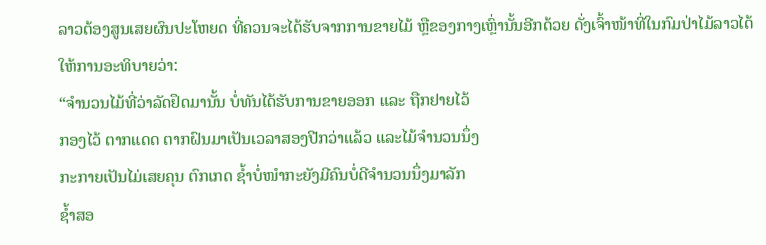ລາວຕ້ອງສູນເສຍຜົນປະໂຫຍດ ທີ່ຄວນຈະໄດ້ຮັບຈາກການຂາຍໄມ້ ຫຼືຂອງກາງເຫຼົ່ານັ້ນອີກດ້ວຍ ດັ່ງເຈົ້າໜ້າທີ່ໃນກົມປ່າໄມ້ລາວໄດ້ໃຫ້ການອະທິບາຍວ່າ:
“ຈໍານວນໄມ້ທີ່ວ່າລັດຢຶດມານັ້ນ ບໍ່ທັນໄດ້ຮັບການຂາຍອອກ ແລະ ຖືກຢາຍໄວ້
ກອງໄວ້ ຕາກແດດ ຕາກຝົນມາເປັນເວລາສອງປີກວ່າແລ້ວ ແລະໄມ້ຈຳນວນນຶ່ງ
ກະກາຍເປັນໄມ່ເສຍຄຸນ ຕົກເກດ ຊໍ້າບໍ່ໜໍາກະຍັງມີຄົນບໍ່ດີຈຳນວນນຶ່ງມາລັກ
ຊໍ້າສອ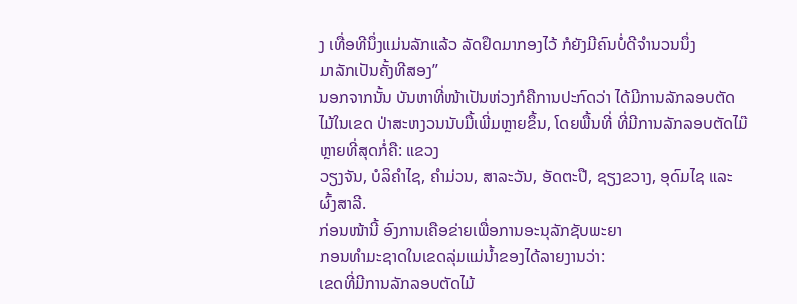ງ ເທື່ອທີນຶ່ງແມ່ນລັກແລ້ວ ລັດຢຶດມາກອງໄວ້ ກໍຍັງມີຄົນບໍ່ດີຈຳນວນນຶ່ງ
ມາລັກເປັນຄັ້ງທີສອງ”
ນອກຈາກນັ້ນ ບັນຫາທີ່ໜ້າເປັນຫ່ວງກໍຄືການປະກົດວ່າ ໄດ້ມີການລັກລອບຕັດໄມ້ໃນເຂດ ປ່າສະຫງວນນັບມື້ເພີ່ມຫຼາຍຂຶ້ນ, ໂດຍພື້ນທີ່ ທີ່ມີການລັກລອບຕັດໄມ໊ຫຼາຍທີ່ສຸດກໍ່ຄື: ແຂວງ
ວຽງຈັນ, ບໍລິຄຳໄຊ, ຄຳມ່ວນ, ສາລະວັນ, ອັດຕະປື, ຊຽງຂວາງ, ອຸດົມໄຊ ແລະຜົ້ງສາລີ.
ກ່ອນໜ້ານີ້ ອົງການເຄືອຂ່າຍເພື່ອການອະນຸລັກຊັບພະຍາ
ກອນທໍາມະຊາດໃນເຂດລຸ່ມແມ່ນ້ຳຂອງໄດ້ລາຍງານວ່າ:
ເຂດທີ່ມີການລັກລອບຕັດໄມ້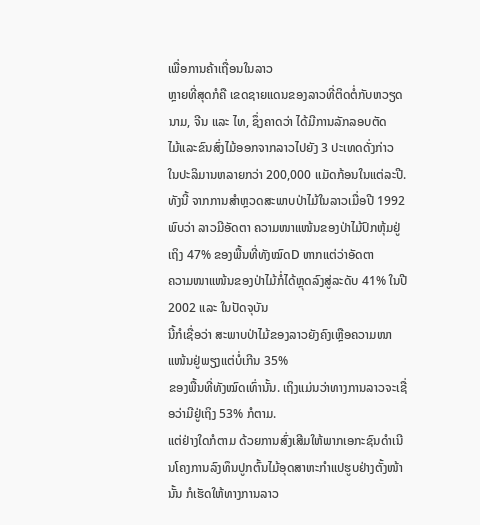ເພື່ອການຄ້າເຖື່ອນໃນລາວ
ຫຼາຍທີ່ສຸດກໍຄື ເຂດຊາຍແດນຂອງລາວທີ່ຕິດຕໍ່ກັບຫວຽດ
ນາມ, ຈີນ ແລະ ໄທ, ຊຶ່ງຄາດວ່າ ໄດ້ມີການລັກລອບຕັດ
ໄມ້ແລະຂົນສົ່ງໄມ້ອອກຈາກລາວໄປຍັງ 3 ປະເທດດັ່ງກ່າວ
ໃນປະລິມານຫລາຍກວ່າ 200,000 ແມັດກ້ອນໃນແຕ່ລະປີ.
ທັງນີ້ ຈາກການສໍາຫຼວດສະພາບປ່າໄມ້ໃນລາວເມື່ອປີ 1992 ພົບວ່າ ລາວມີອັດຕາ ຄວາມໜາແໜ້ນຂອງປ່າໄມ້ປົກຫຸ້ມຢູ່ເຖິງ 47% ຂອງພື້ນທີ່ທັງໝົດD ຫາກແຕ່ວ່າອັດຕາ
ຄວາມໜາແໜ້ນຂອງປ່າໄມ້ກໍ່ໄດ້ຫຼຸດລົງສູ່ລະດັບ 41% ໃນປີ 2002 ແລະ ໃນປັດຈຸບັນ
ນີ້ກໍເຊື່ອວ່າ ສະພາບປ່າໄມ້ຂອງລາວຍັງຄົງເຫຼືອຄວາມໜາແໜ້ນຢູ່ພຽງແຕ່ບໍ່ເກີນ 35%
ຂອງພື້ນທີ່ທັງໝົດເທົ່ານັ້ນ. ເຖິງແມ່ນວ່າທາງການລາວຈະເຊື່ອວ່າມີຢູ່ເຖິງ 53% ກໍຕາມ.
ແຕ່ຢ່າງໃດກໍຕາມ ດ້ວຍການສົ່ງເສີມໃຫ້ພາກເອກະຊົນດຳເນີນໂຄງການລົງທຶນປູກຕົ້ນໄມ້ອຸດສາຫະກໍາແປຮູບຢ່າງຕັ້ງໜ້ານັ້ນ ກໍເຮັດໃຫ້ທາງການລາວ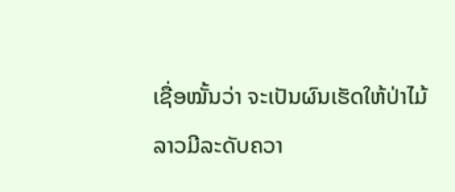ເຊື່ອໝັ້ນວ່າ ຈະເປັນຜົນເຮັດໃຫ້ປ່າໄມ້ລາວມີລະດັບຄວາ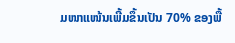ມໜາແໜ້ນເພີ້ມຂຶ້ນເປັນ 70% ຂອງພື້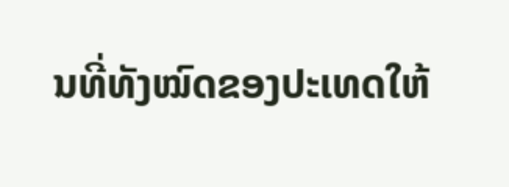ນທີ່ທັງໝົດຂອງປະເທດໃຫ້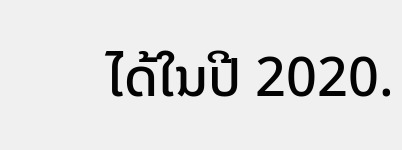ໄດ້ໃນປີ 2020.